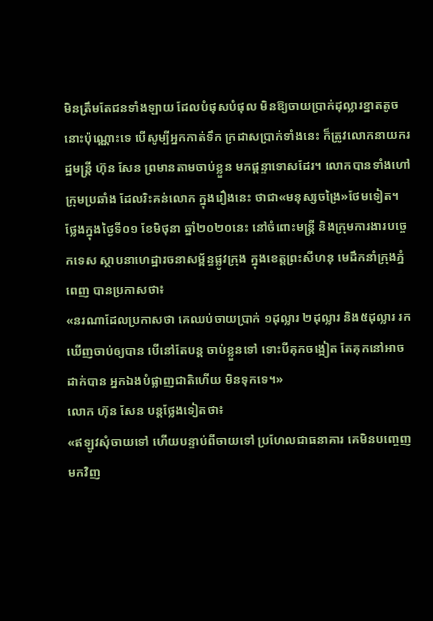មិនត្រឹមតែជនទាំងឡាយ ដែលបំផុសបំផុល មិនឱ្យចាយប្រាក់ដុល្លារខ្នាតតូច នោះប៉ុណ្ណោះទេ បើសូម្បីអ្នកកាត់ទឹក ក្រដាសប្រាក់ទាំងនេះ ក៏ត្រូវលោកនាយករដ្ឋមន្ត្រី ហ៊ុន សែន ព្រមានតាមចាប់ខ្លួន មកផ្ដន្ទាទោសដែរ។ លោកបានទាំងហៅ ក្រុមប្រឆាំង ដែលរិះគន់លោក ក្នុងរឿងនេះ ថាជា«មនុស្សចង្រៃ»ថែមទៀត។
ថ្លែងក្នុងថ្ងៃទី០១ ខែមិថុនា ឆ្នាំ២០២០នេះ នៅចំពោះមន្ត្រី និងក្រុមការងារបច្ចេកទេស ស្ថាបនាហេដ្ឋារចនាសម្ព័ន្ធផ្លូវក្រុង ក្នុងខេត្តព្រះសីហនុ មេដឹកនាំក្រុងភ្នំពេញ បានប្រកាសថា៖
«នរណាដែលប្រកាសថា គេឈប់ចាយប្រាក់ ១ដុល្លារ ២ដុល្លារ និង៥ដុល្លារ រកឃើញចាប់ឲ្យបាន បើនៅតែបន្ត ចាប់ខ្លួនទៅ ទោះបីគុកចង្អៀត តែគុកនៅអាចដាក់បាន អ្នកឯងបំផ្លាញជាតិហើយ មិនទុកទេ។»
លោក ហ៊ុន សែន បន្តថ្លែងទៀតថា៖
«ឥឡូវសុំចាយទៅ ហើយបន្ទាប់ពីចាយទៅ ប្រហែលជាធនាគារ គេមិនបញ្ចេញមកវិញ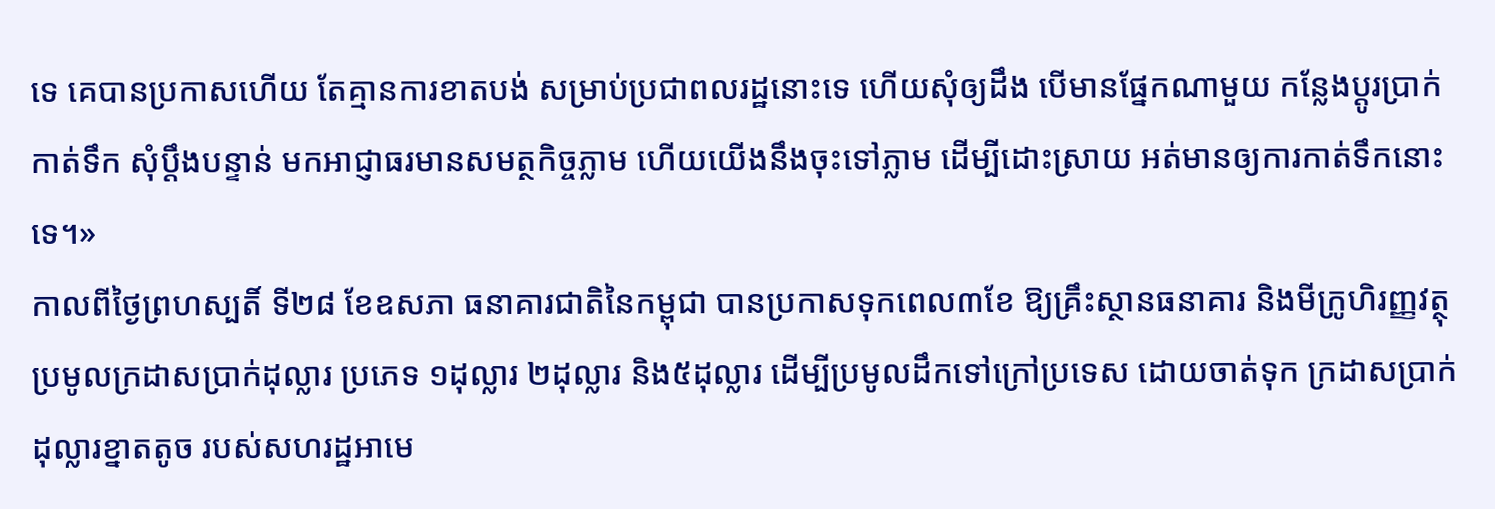ទេ គេបានប្រកាសហើយ តែគ្មានការខាតបង់ សម្រាប់ប្រជាពលរដ្ឋនោះទេ ហើយសុំឲ្យដឹង បើមានផ្នែកណាមួយ កន្លែងប្តូរប្រាក់កាត់ទឹក សុំប្តឹងបន្ទាន់ មកអាជ្ញាធរមានសមត្ថកិច្ចភ្លាម ហើយយើងនឹងចុះទៅភ្លាម ដើម្បីដោះស្រាយ អត់មានឲ្យការកាត់ទឹកនោះទេ។»
កាលពីថ្ងៃព្រហស្បតិ៍ ទី២៨ ខែឧសភា ធនាគារជាតិនៃកម្ពុជា បានប្រកាសទុកពេល៣ខែ ឱ្យគ្រឹះស្ថានធនាគារ និងមីក្រូហិរញ្ញវត្ថុ ប្រមូលក្រដាសប្រាក់ដុល្លារ ប្រភេទ ១ដុល្លារ ២ដុល្លារ និង៥ដុល្លារ ដើម្បីប្រមូលដឹកទៅក្រៅប្រទេស ដោយចាត់ទុក ក្រដាសប្រាក់ដុល្លារខ្នាតតូច របស់សហរដ្ឋអាមេ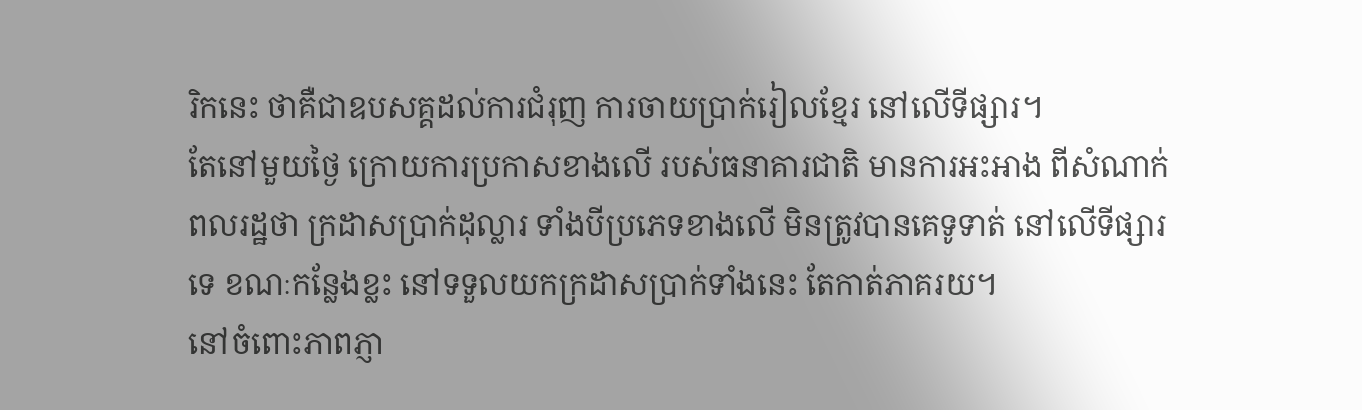រិកនេះ ថាគឺជាឧបសគ្គដល់ការជំរុញ ការចាយប្រាក់រៀលខ្មែរ នៅលើទីផ្សារ។
តែនៅមួយថ្ងៃ ក្រោយការប្រកាសខាងលើ របស់ធនាគារជាតិ មានការអះអាង ពីសំណាក់ពលរដ្ឋថា ក្រដាសប្រាក់ដុល្លារ ទាំងបីប្រភេទខាងលើ មិនត្រូវបានគេទូទាត់ នៅលើទីផ្សារទេ ខណៈកន្លែងខ្លះ នៅទទួលយកក្រដាសប្រាក់ទាំងនេះ តែកាត់ភាគរយ។
នៅចំពោះភាពភ្ញា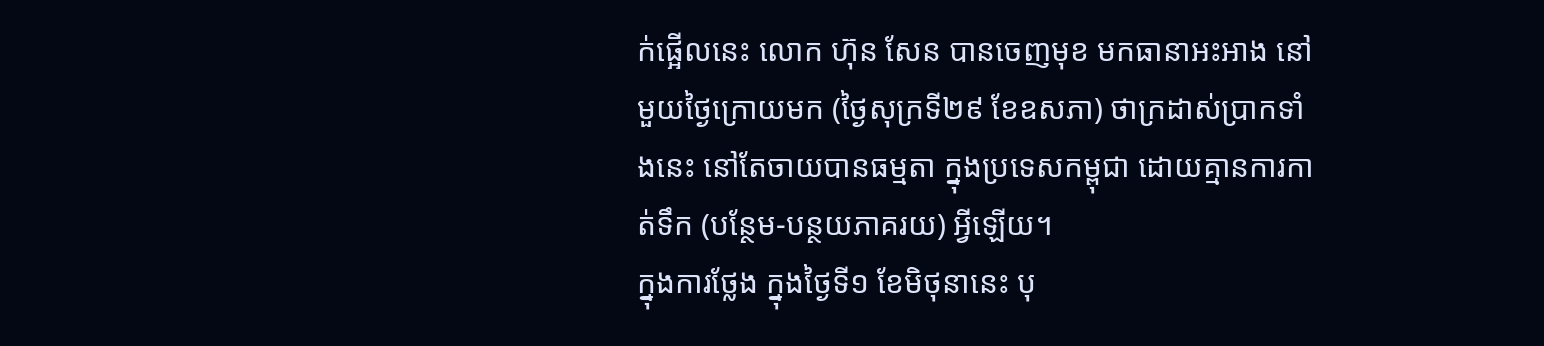ក់ផ្អើលនេះ លោក ហ៊ុន សែន បានចេញមុខ មកធានាអះអាង នៅមួយថ្ងៃក្រោយមក (ថ្ងៃសុក្រទី២៩ ខែឧសភា) ថាក្រដាស់ប្រាកទាំងនេះ នៅតែចាយបានធម្មតា ក្នុងប្រទេសកម្ពុជា ដោយគ្មានការកាត់ទឹក (បន្ថែម-បន្ថយភាគរយ) អ្វីឡើយ។
ក្នុងការថ្លែង ក្នុងថ្ងៃទី១ ខែមិថុនានេះ បុ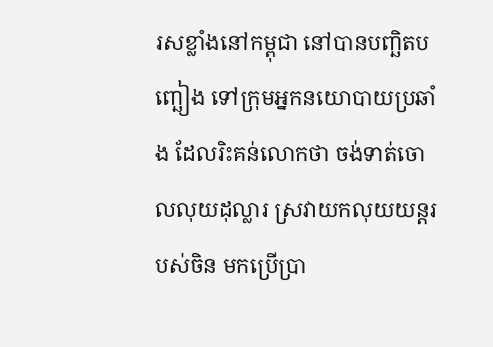រសខ្លាំងនៅកម្ពុជា នៅបានបញ្ឆិតបញ្ឆៀង ទៅក្រុមអ្នកនយោបាយប្រឆាំង ដែលរិះគន់លោកថា ចង់ទាត់ចោលលុយដុល្លារ ស្រវាយកលុយយន្តរបស់ចិន មកប្រើប្រា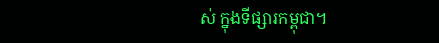ស់ ក្នុងទីផ្សារកម្ពុជា។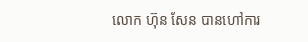លោក ហ៊ុន សែន បានហៅការ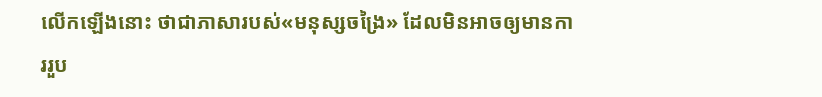លើកឡើងនោះ ថាជាភាសារបស់«មនុស្សចង្រៃ» ដែលមិនអាចឲ្យមានការរួប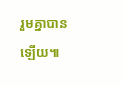រួមគ្នាបានឡើយ៕